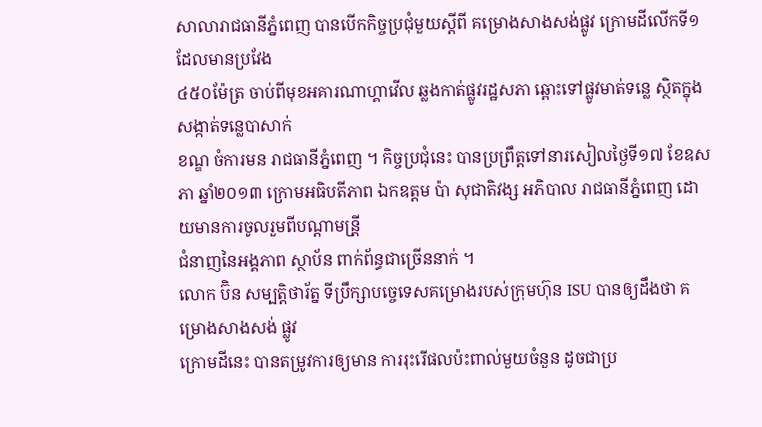សាលារាជធានីភ្នំពេញ បានបើកកិច្ចប្រជុំមួយស្តីពី គម្រោងសាងសង់ផ្លូវ ក្រោមដីលើកទី១ ដែលមានប្រវែង
៤៥០ម៉ែត្រ ចាប់ពីមុខអគារណាហ្គាវើល ឆ្លងកាត់ផ្លូវរដ្ឋសភា ឆ្ពោះទៅផ្លូវមាត់ទន្លេ ស្ថិតក្នុងសង្កាត់ទន្លេបាសាក់
ខណ្ឌ ចំការមន រាជធានីភ្នំពេញ ។ កិច្ចប្រជុំនេះ បានប្រព្រឹត្តទៅនារសៀលថ្ងៃទី១៧ ខែឧសភា ឆ្នាំ២០១៣ ក្រោមអធិបតីភាព ឯកឧត្តម ប៉ា សុជាតិវង្ស អភិបាល រាជធានីភ្នំពេញ ដោយមានការចូលរួមពីបណ្ដាមន្រី្ដ
ជំនាញនៃអង្គភាព ស្ថាប័ន ពាក់ព័ន្ធជាច្រើននាក់ ។
លោក ប៊ិន សម្បត្តិថារ័ត្ន ទីប្រឹក្សាបច្ចេទេសគម្រោងរបស់ក្រុមហ៊ុន ISU បានឲ្យដឹងថា គម្រោងសាងសង់ ផ្លូវ
ក្រោមដីនេះ បានតម្រូវការឲ្យមាន ការរុះរើផលប៉ះពាល់មួយចំនួន ដូចជាប្រ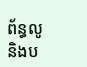ព័ន្ធលូ និងប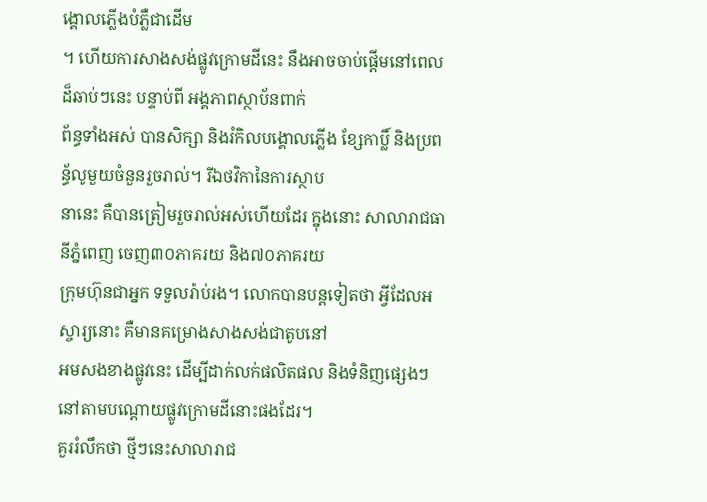ង្គោលភ្លើងបំភ្លឺជាដើម
។ ហើយការសាងសង់ផ្លូវក្រោមដីនេះ នឹងអាចចាប់ផ្ដើមនៅពេលដ៏ឆាប់ៗនេះ បន្ទាប់ពី អង្គភាពស្ថាប័នពាក់
ព័ន្ធទាំងអស់ បានសិក្សា និងរំកិលបង្គោលភ្លើង ខ្សែកាប្លិ៍ និងប្រពន្ធ័លូមួយចំនួនរួចរាល់។ រីឯថវិកានៃការស្ថាប
នានេះ គឺបានត្រៀមរួចរាល់អស់ហើយដែរ ក្នុងនោះ សាលារាជធានីភ្នំពេញ ចេញ៣០ភាគរយ និង៧០ភាគរយ
ក្រុមហ៊ុនជាអ្នក ទទួលរ៉ាប់រង។ លោកបានបន្តទៀតថា អ្វីដែលអស្ចារ្យនោះ គឺមានគម្រោងសាងសង់ជាតូបនៅ
អមសងខាងផ្លូវនេះ ដើម្បីដាក់លក់ផលិតផល និងទំនិញផ្សេងៗ នៅតាមបណ្ដោយផ្លូវក្រោមដីនោះផងដែរ។
គួររំលឹកថា ថ្មីៗនេះសាលារាជ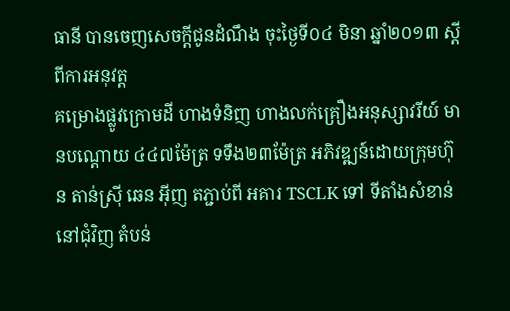ធានី បានចេញសេចក្តីជូនដំណឹង ចុះថ្ងៃទី០៤ មិនា ឆ្នាំ២០១៣ ស្តីពីការអនុវត្ត
គម្រោងផ្លូវក្រោមដី ហាងទំនិញ ហាងលក់គ្រឿងអនុស្សាវរីយ៍ មានបណ្តោយ ៤៤៧ម៉ែត្រ ទទឹង២៣ម៉ែត្រ អភិវឌ្ឍន៍ដោយក្រុមហ៊ុន តាន់ស្រ៊ី ឆេន អ៊ីញ តភ្ជាប់ពី អគារ TSCLK ទៅ ទីតាំងសំខាន់នៅជុំវិញ តំបន់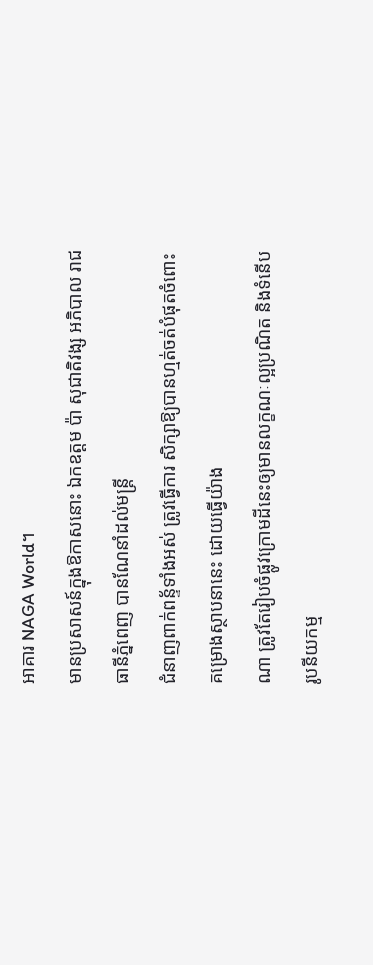អាគារ NAGA World។
មានប្រសាសន៍ក្នុងឱកាសនោះ ឯកឧត្តម ប៉ា សុជាតិវង្ស អភិបាល រាជធានីភ្នំពេញ បានណែនាំដល់មន្រ្តី
ជំនាញពាក់ពន្ទ័ទាំងអស់ ត្រូវធ្វើការ សិក្សាឱ្យបានហ្មត់ចត់បំផុតចំពោះគម្រោងស្ថាបនានេះ ដោយធ្វើយ៉ាង
ណា ត្រូវតែរៀបចំផ្លូវក្រោមដីនេះឲ្យមានលក្ខណៈល្អប្រណិត និងទំនើបរូបនីយកម្ម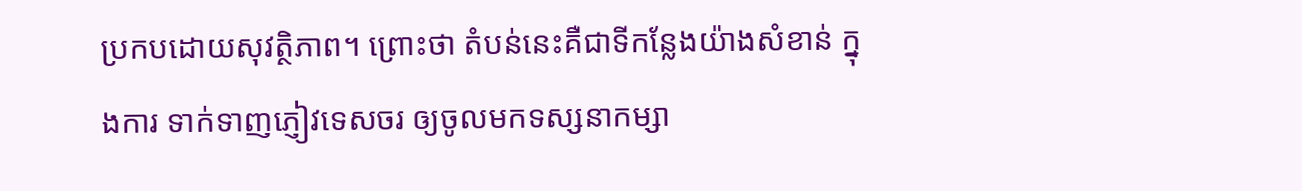ប្រកបដោយសុវត្ថិភាព។ ព្រោះថា តំបន់នេះគឺជាទីកន្លែងយ៉ាងសំខាន់ ក្នុងការ ទាក់ទាញភ្ញៀវទេសចរ ឲ្យចូលមកទស្សនាកម្សា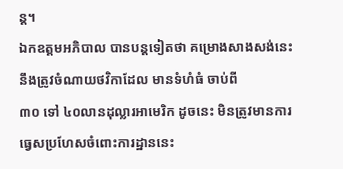ន្ត។
ឯកឧត្តមអភិបាល បានបន្តទៀតថា គម្រោងសាងសង់នេះ នឹងត្រូវចំណាយថវិកាដែល មានទំហំធំ ចាប់ពី
៣០ ទៅ ៤០លានដុល្លារអាមេរិក ដូចនេះ មិនត្រូវមានការធ្វេសប្រហែសចំពោះការដ្ឋាននេះ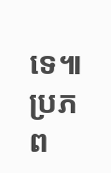ទេ៕
ប្រភព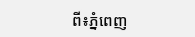ពី៖ភ្នំពេញ